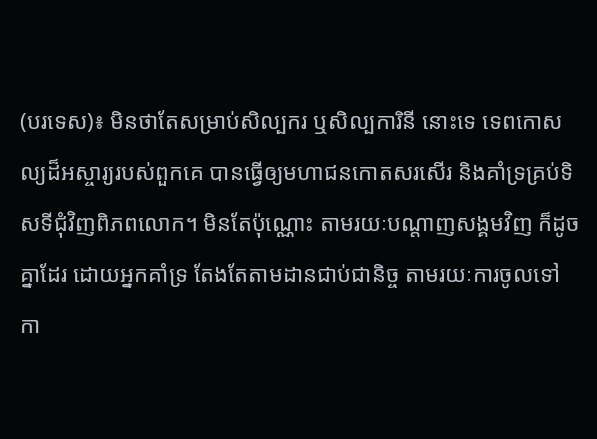(បរទេស)៖ មិនថាតែសម្រាប់សិល្បករ ឬសិល្បការិនី នោះទេ ទេពកោសល្យដ៏អស្ចារ្យរបស់ពួកគេ បានធ្វើឲ្យមហាជនកោតសរសើរ និងគាំទ្រគ្រប់ទិសទីជុំវិញពិភពលោក។ មិនតែប៉ុណ្ណោះ តាមរយៈបណ្តាញសង្គមវិញ ក៏ដូចគ្នាដែរ ដោយអ្នកគាំទ្រ តែងតែតាមដានជាប់ជានិច្ច តាមរយៈការចូលទៅកា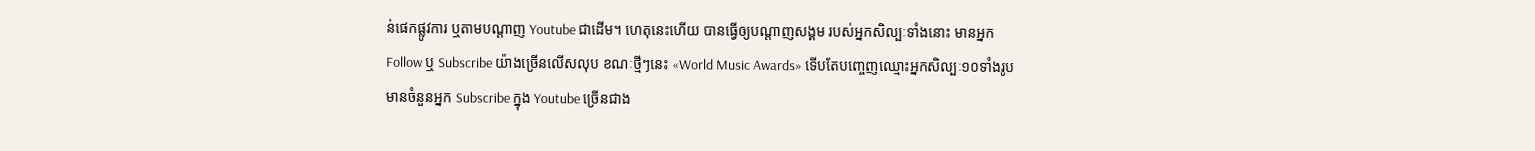ន់ផេកផ្លូវការ ឬតាមបណ្តាញ Youtube ជាដើម។ ហេតុនេះហើយ បានធ្វើឲ្យបណ្តាញសង្គម របស់អ្នកសិល្បៈទាំងនោះ មានអ្នក Follow ឬ Subscribe យ៉ាងច្រើនលើសលុប ខណៈថ្មីៗនេះ «World Music Awards» ទើបតែបញ្ចេញឈ្មោះអ្នកសិល្បៈ១០ទាំងរូប មានចំនួនអ្នក Subscribe ក្នុង Youtube ច្រើនជាង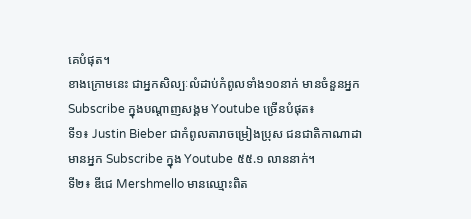គេបំផុត។
ខាងក្រោមនេះ ជាអ្នកសិល្បៈលំដាប់កំពូលទាំង១០នាក់ មានចំនួនអ្នក Subscribe ក្នុងបណ្ដាញសង្គម Youtube ច្រើនបំផុត៖
ទី១៖ Justin Bieber ជាកំពូលតារាចម្រៀងប្រុស ជនជាតិកាណាដា មានអ្នក Subscribe ក្នុង Youtube ៥៥.១ លាននាក់។
ទី២៖ ឌីជេ Mershmello មានឈ្មោះពិត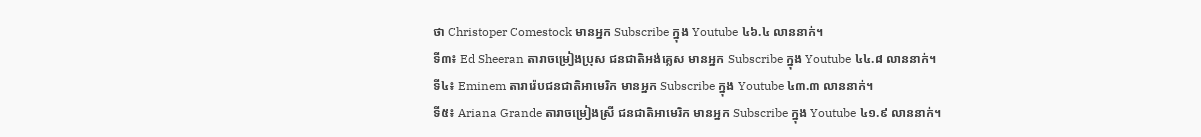ថា Christoper Comestock មានអ្នក Subscribe ក្នុង Youtube ៤៦.៤ លាននាក់។
ទី៣៖ Ed Sheeran តារាចម្រៀងប្រុស ជនជាតិអង់គ្លេស មានអ្នក Subscribe ក្នុង Youtube ៤៤.៨ លាននាក់។
ទី៤៖ Eminem តារារ៉េបជនជាតិអាមេរិក មានអ្នក Subscribe ក្នុង Youtube ៤៣.៣ លាននាក់។
ទី៥៖ Ariana Grande តារាចម្រៀងស្រី ជនជាតិអាមេរិក មានអ្នក Subscribe ក្នុង Youtube ៤១.៩ លាននាក់។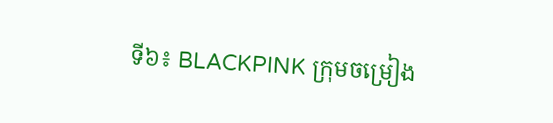ទី៦៖ BLACKPINK ក្រុមចម្រៀង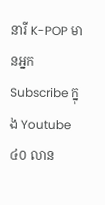នារី K-POP មានអ្នក Subscribe ក្នុង Youtube ៤០ លាន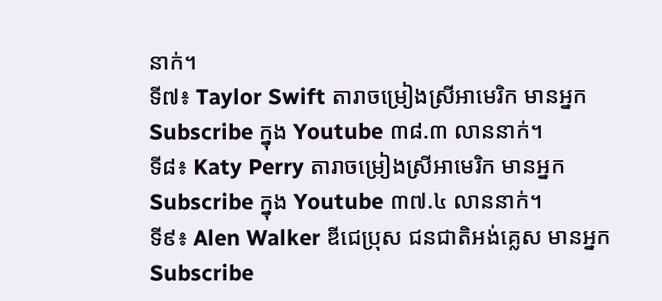នាក់។
ទី៧៖ Taylor Swift តារាចម្រៀងស្រីអាមេរិក មានអ្នក Subscribe ក្នុង Youtube ៣៨.៣ លាននាក់។
ទី៨៖ Katy Perry តារាចម្រៀងស្រីអាមេរិក មានអ្នក Subscribe ក្នុង Youtube ៣៧.៤ លាននាក់។
ទី៩៖ Alen Walker ឌីជេប្រុស ជនជាតិអង់គ្លេស មានអ្នក Subscribe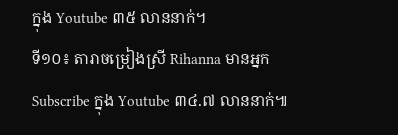ក្នុង Youtube ៣៥ លាននាក់។
ទី១០៖ តារាចម្រៀងស្រី Rihanna មានអ្នក Subscribe ក្នុង Youtube ៣៤.៧ លាននាក់៕